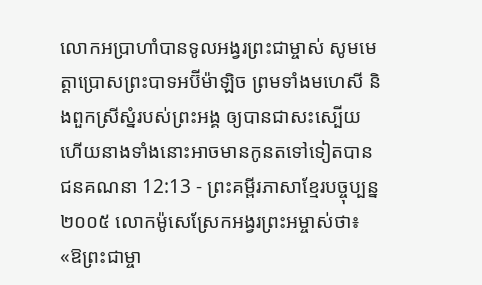លោកអប្រាហាំបានទូលអង្វរព្រះជាម្ចាស់ សូមមេត្តាប្រោសព្រះបាទអប៊ីម៉ាឡិច ព្រមទាំងមហេសី និងពួកស្រីស្នំរបស់ព្រះអង្គ ឲ្យបានជាសះស្បើយ ហើយនាងទាំងនោះអាចមានកូនតទៅទៀតបាន
ជនគណនា 12:13 - ព្រះគម្ពីរភាសាខ្មែរបច្ចុប្បន្ន ២០០៥ លោកម៉ូសេស្រែកអង្វរព្រះអម្ចាស់ថា៖ «ឱព្រះជាម្ចា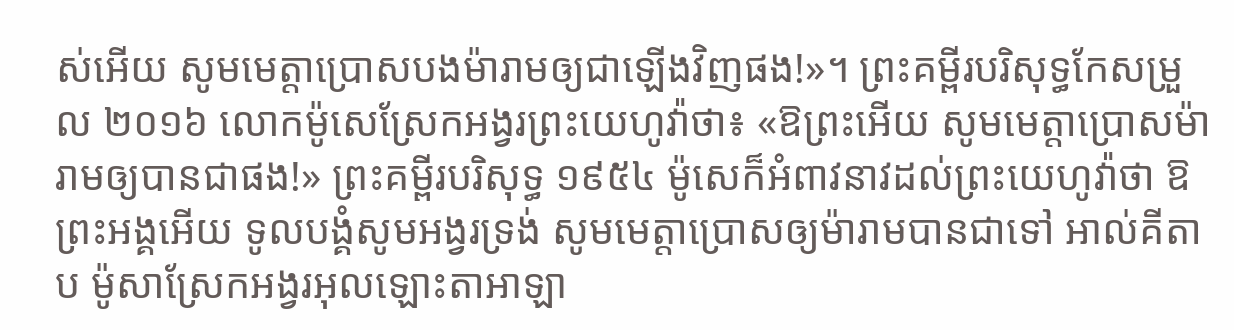ស់អើយ សូមមេត្តាប្រោសបងម៉ារាមឲ្យជាឡើងវិញផង!»។ ព្រះគម្ពីរបរិសុទ្ធកែសម្រួល ២០១៦ លោកម៉ូសេស្រែកអង្វរព្រះយេហូវ៉ាថា៖ «ឱព្រះអើយ សូមមេត្តាប្រោសម៉ារាមឲ្យបានជាផង!» ព្រះគម្ពីរបរិសុទ្ធ ១៩៥៤ ម៉ូសេក៏អំពាវនាវដល់ព្រះយេហូវ៉ាថា ឱព្រះអង្គអើយ ទូលបង្គំសូមអង្វរទ្រង់ សូមមេត្តាប្រោសឲ្យម៉ារាមបានជាទៅ អាល់គីតាប ម៉ូសាស្រែកអង្វរអុលឡោះតាអាឡា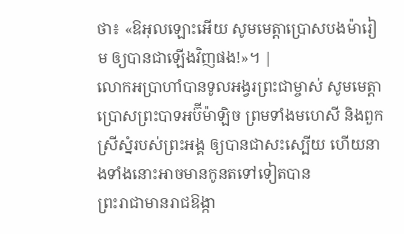ថា៖ «ឱអុលឡោះអើយ សូមមេត្តាប្រោសបងម៉ារៀម ឲ្យបានជាឡើងវិញផង!»។ |
លោកអប្រាហាំបានទូលអង្វរព្រះជាម្ចាស់ សូមមេត្តាប្រោសព្រះបាទអប៊ីម៉ាឡិច ព្រមទាំងមហេសី និងពួកស្រីស្នំរបស់ព្រះអង្គ ឲ្យបានជាសះស្បើយ ហើយនាងទាំងនោះអាចមានកូនតទៅទៀតបាន
ព្រះរាជាមានរាជឱង្កា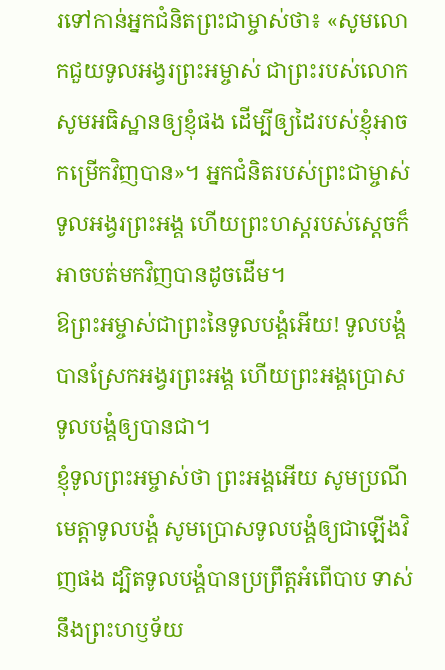រទៅកាន់អ្នកជំនិតព្រះជាម្ចាស់ថា៖ «សូមលោកជួយទូលអង្វរព្រះអម្ចាស់ ជាព្រះរបស់លោក សូមអធិស្ឋានឲ្យខ្ញុំផង ដើម្បីឲ្យដៃរបស់ខ្ញុំអាចកម្រើកវិញបាន»។ អ្នកជំនិតរបស់ព្រះជាម្ចាស់ទូលអង្វរព្រះអង្គ ហើយព្រះហស្ដរបស់ស្ដេចក៏អាចបត់មកវិញបានដូចដើម។
ឱព្រះអម្ចាស់ជាព្រះនៃទូលបង្គំអើយ! ទូលបង្គំបានស្រែកអង្វរព្រះអង្គ ហើយព្រះអង្គប្រោសទូលបង្គំឲ្យបានជា។
ខ្ញុំទូលព្រះអម្ចាស់ថា ព្រះអង្គអើយ សូមប្រណីមេត្តាទូលបង្គំ សូមប្រោសទូលបង្គំឲ្យជាឡើងវិញផង ដ្បិតទូលបង្គំបានប្រព្រឹត្តអំពើបាប ទាស់នឹងព្រះហឫទ័យ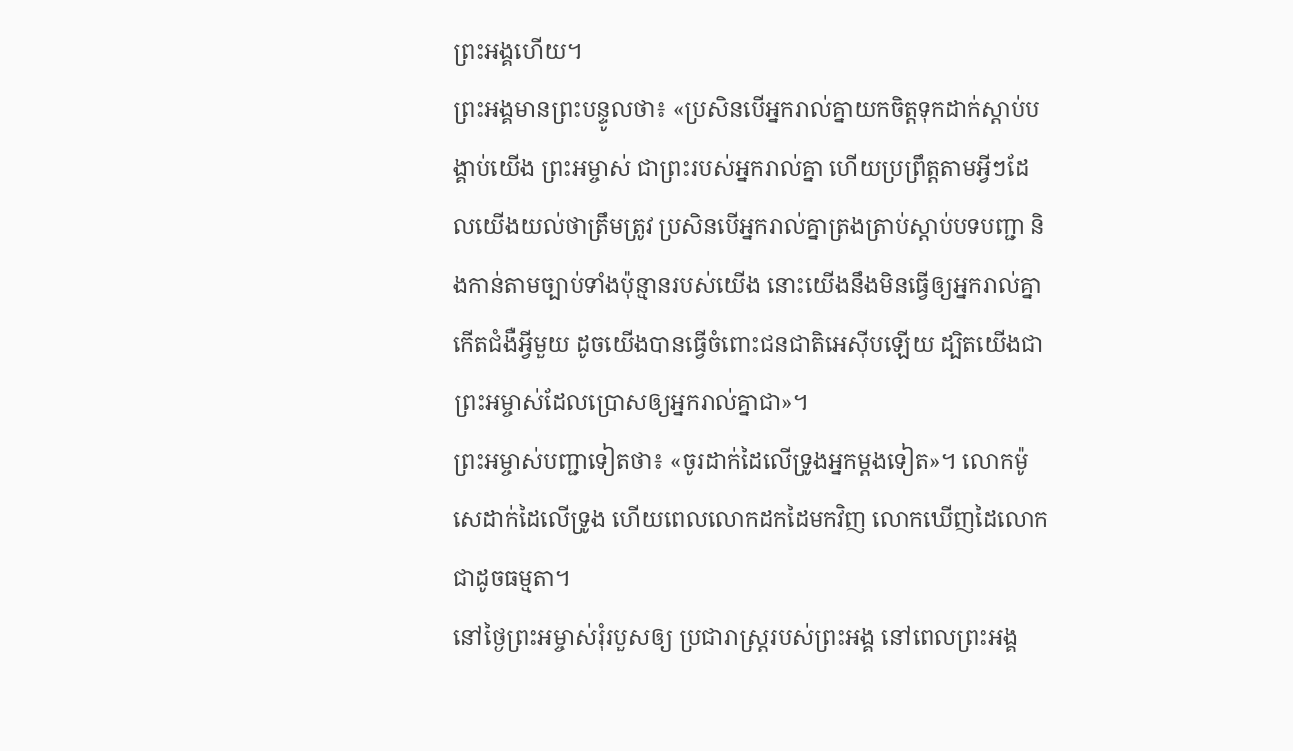ព្រះអង្គហើយ។
ព្រះអង្គមានព្រះបន្ទូលថា៖ «ប្រសិនបើអ្នករាល់គ្នាយកចិត្តទុកដាក់ស្ដាប់បង្គាប់យើង ព្រះអម្ចាស់ ជាព្រះរបស់អ្នករាល់គ្នា ហើយប្រព្រឹត្តតាមអ្វីៗដែលយើងយល់ថាត្រឹមត្រូវ ប្រសិនបើអ្នករាល់គ្នាត្រងត្រាប់ស្ដាប់បទបញ្ជា និងកាន់តាមច្បាប់ទាំងប៉ុន្មានរបស់យើង នោះយើងនឹងមិនធ្វើឲ្យអ្នករាល់គ្នាកើតជំងឺអ្វីមួយ ដូចយើងបានធ្វើចំពោះជនជាតិអេស៊ីបឡើយ ដ្បិតយើងជាព្រះអម្ចាស់ដែលប្រោសឲ្យអ្នករាល់គ្នាជា»។
ព្រះអម្ចាស់បញ្ជាទៀតថា៖ «ចូរដាក់ដៃលើទ្រូងអ្នកម្ដងទៀត»។ លោកម៉ូសេដាក់ដៃលើទ្រូង ហើយពេលលោកដកដៃមកវិញ លោកឃើញដៃលោកជាដូចធម្មតា។
នៅថ្ងៃព្រះអម្ចាស់រុំរបួសឲ្យ ប្រជារាស្ត្ររបស់ព្រះអង្គ នៅពេលព្រះអង្គ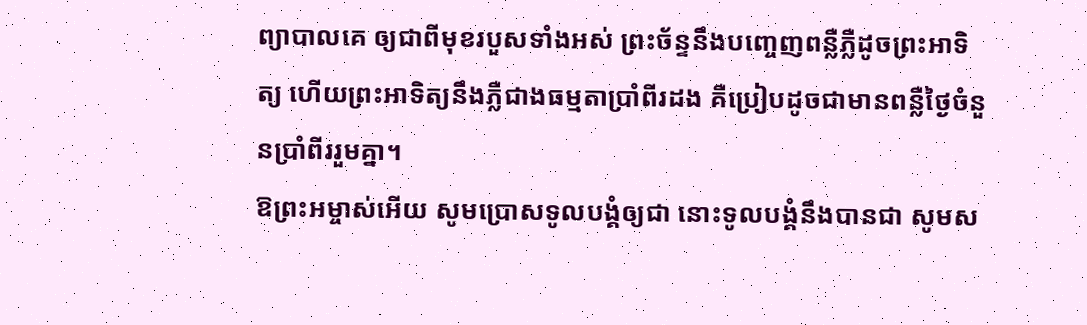ព្យាបាលគេ ឲ្យជាពីមុខរបួសទាំងអស់ ព្រះច័ន្ទនឹងបញ្ចេញពន្លឺភ្លឺដូចព្រះអាទិត្យ ហើយព្រះអាទិត្យនឹងភ្លឺជាងធម្មតាប្រាំពីរដង គឺប្រៀបដូចជាមានពន្លឺថ្ងៃចំនួនប្រាំពីររួមគ្នា។
ឱព្រះអម្ចាស់អើយ សូមប្រោសទូលបង្គំឲ្យជា នោះទូលបង្គំនឹងបានជា សូមស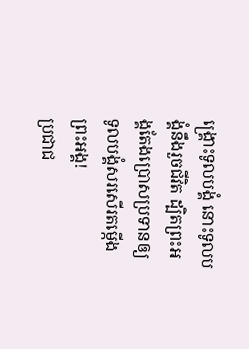ង្គ្រោះទូលបង្គំ នោះទូលបង្គំនឹងរួចជីវិត ដ្បិតព្រះអង្គតែងប្រោសប្រទានឲ្យ ទូលបង្គំសរសើរតម្កើងព្រះអង្គ!
ប្រជាជ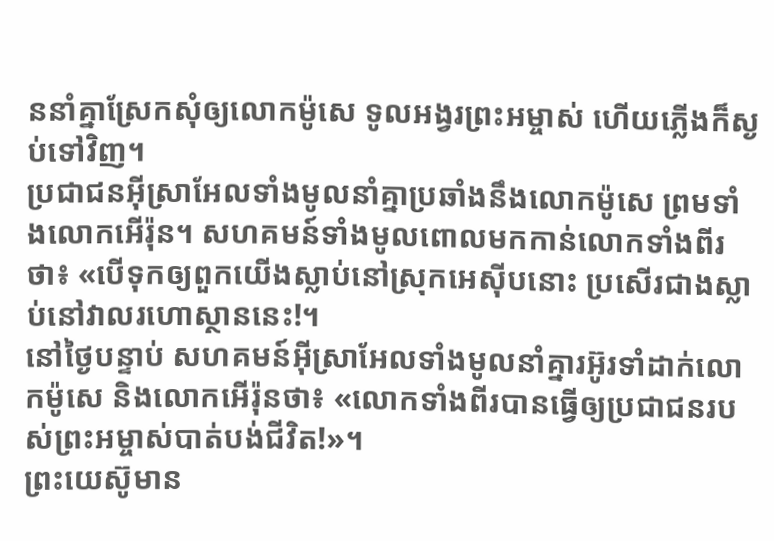ននាំគ្នាស្រែកសុំឲ្យលោកម៉ូសេ ទូលអង្វរព្រះអម្ចាស់ ហើយភ្លើងក៏ស្ងប់ទៅវិញ។
ប្រជាជនអ៊ីស្រាអែលទាំងមូលនាំគ្នាប្រឆាំងនឹងលោកម៉ូសេ ព្រមទាំងលោកអើរ៉ុន។ សហគមន៍ទាំងមូលពោលមកកាន់លោកទាំងពីរថា៖ «បើទុកឲ្យពួកយើងស្លាប់នៅស្រុកអេស៊ីបនោះ ប្រសើរជាងស្លាប់នៅវាលរហោស្ថាននេះ!។
នៅថ្ងៃបន្ទាប់ សហគមន៍អ៊ីស្រាអែលទាំងមូលនាំគ្នារអ៊ូរទាំដាក់លោកម៉ូសេ និងលោកអើរ៉ុនថា៖ «លោកទាំងពីរបានធ្វើឲ្យប្រជាជនរបស់ព្រះអម្ចាស់បាត់បង់ជីវិត!»។
ព្រះយេស៊ូមាន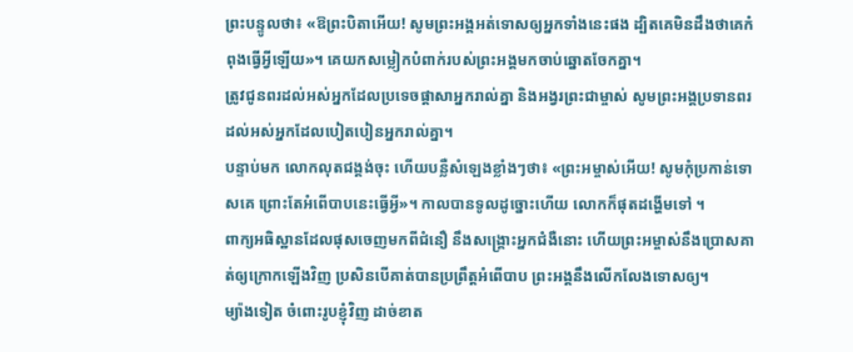ព្រះបន្ទូលថា៖ «ឱព្រះបិតាអើយ! សូមព្រះអង្គអត់ទោសឲ្យអ្នកទាំងនេះផង ដ្បិតគេមិនដឹងថាគេកំពុងធ្វើអ្វីឡើយ»។ គេយកសម្លៀកបំពាក់របស់ព្រះអង្គមកចាប់ឆ្នោតចែកគ្នា។
ត្រូវជូនពរដល់អស់អ្នកដែលប្រទេចផ្តាសាអ្នករាល់គ្នា និងអង្វរព្រះជាម្ចាស់ សូមព្រះអង្គប្រទានពរដល់អស់អ្នកដែលបៀតបៀនអ្នករាល់គ្នា។
បន្ទាប់មក លោកលុតជង្គង់ចុះ ហើយបន្លឺសំឡេងខ្លាំងៗថា៖ «ព្រះអម្ចាស់អើយ! សូមកុំប្រកាន់ទោសគេ ព្រោះតែអំពើបាបនេះធ្វើអ្វី»។ កាលបានទូលដូច្នោះហើយ លោកក៏ផុតដង្ហើមទៅ ។
ពាក្យអធិស្ឋានដែលផុសចេញមកពីជំនឿ នឹងសង្គ្រោះអ្នកជំងឺនោះ ហើយព្រះអម្ចាស់នឹងប្រោសគាត់ឲ្យក្រោកឡើងវិញ ប្រសិនបើគាត់បានប្រព្រឹត្តអំពើបាប ព្រះអង្គនឹងលើកលែងទោសឲ្យ។
ម្យ៉ាងទៀត ចំពោះរូបខ្ញុំវិញ ដាច់ខាត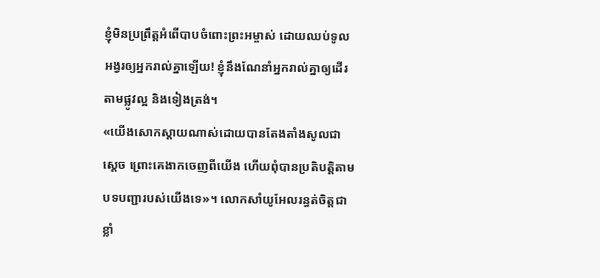ខ្ញុំមិនប្រព្រឹត្តអំពើបាបចំពោះព្រះអម្ចាស់ ដោយឈប់ទូលអង្វរឲ្យអ្នករាល់គ្នាឡើយ! ខ្ញុំនឹងណែនាំអ្នករាល់គ្នាឲ្យដើរតាមផ្លូវល្អ និងទៀងត្រង់។
«យើងសោកស្ដាយណាស់ដោយបានតែងតាំងសូលជាស្ដេច ព្រោះគេងាកចេញពីយើង ហើយពុំបានប្រតិបត្តិតាមបទបញ្ជារបស់យើងទេ»។ លោកសាំយូអែលរន្ធត់ចិត្តជាខ្លាំ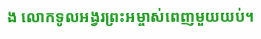ង លោកទូលអង្វរព្រះអម្ចាស់ពេញមួយយប់។